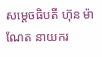សម្ដេចធិបតី ហ៊ុន ម៉ាណែត នាយករ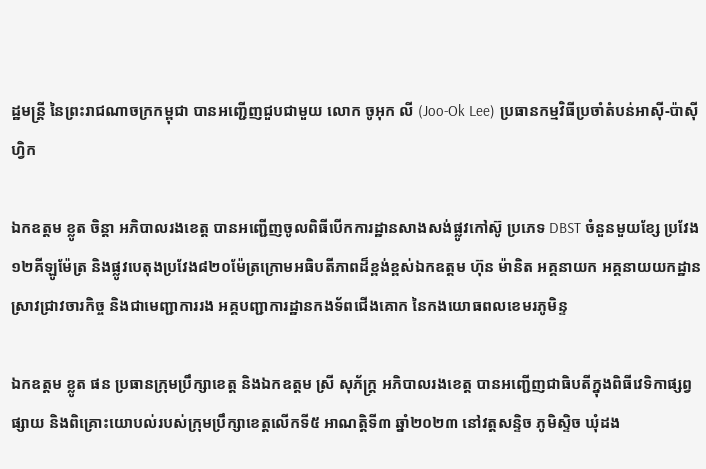ដ្ឋមន្រ្តី នៃព្រះរាជណាចក្រកម្ពុជា បានអញ្ជើញជួបជាមួយ លោក ចូអុក លី (Joo-Ok Lee) ប្រធានកម្មវិធីប្រចាំតំបន់អាស៊ី-ប៉ាស៊ីហ្វិក

ឯកឧត្តម ខ្លូត ចិន្តា អភិបាលរងខេត្ត បានអញ្ជើញចូលពិធីបើកការដ្ឋានសាងសង់ផ្លូវកៅស៊ូ ប្រភេទ DBST ចំនួនមួយខ្សែ ប្រវែង១២គីឡូម៉ែត្រ និងផ្លូវបេតុងប្រវែង៨២០ម៉ែត្រក្រោមអធិបតីភាពដ៏ខ្ពង់ខ្ពស់ឯកឧត្តម ហ៊ុន ម៉ានិត អគ្គនាយក អគ្គនាយយកដ្ឋានស្រាវជ្រាវចារកិច្ច និងជាមេញ្ជាការរង អគ្គបញ្ជាការដ្ឋានកងទ័ពជើងគោក នៃកងយោធពលខេមរភូមិន្ទ

ឯកឧត្ដម ខ្លូត ផន ប្រធានក្រុមប្រឹក្សាខេត្ត និងឯកឧត្តម ស្រី សុភ័ក្រ្ដ អភិបាលរងខេត្ត បានអញ្ជើញជាធិបតីក្នុងពិធីវេទិកាផ្សព្វផ្សាយ និងពិគ្រោះយោបល់របស់ក្រុមប្រឹក្សាខេត្តលើកទី៥ អាណត្តិទី៣ ឆ្នាំ២០២៣ នៅវត្តសន្ទិច ភូមិស្ទិច ឃុំដង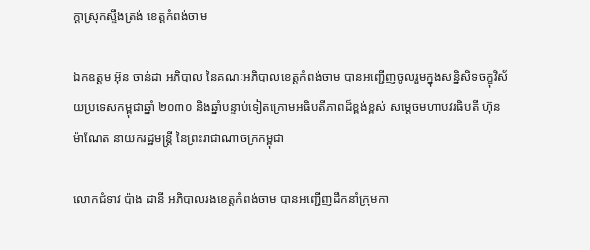ក្ដាស្រុកស្ទឹងត្រង់ ខេត្ដកំពង់ចាម

ឯកឧត្តម អ៊ុន ចាន់ដា អភិបាល នៃគណៈអភិបាលខេត្តកំពង់ចាម បានអញ្ជើញចូលរួមក្នុងសន្និសិទចក្ខុវិស័យប្រទេសកម្ពុជាឆ្នាំ ២០៣០ និងឆ្នាំបន្ទាប់ទៀតក្រោមអធិបតីភាពដ៏ខ្ពង់ខ្ពស់ សម្តេចមហាបវរធិបតី ហ៊ុន ម៉ាណែត នាយករដ្ឋមន្ត្រី នៃព្រះរាជាណាចក្រកម្ពុជា

លោកជំទាវ ប៉ាង ដានី អភិបាលរងខេត្តកំពង់ចាម បានអញ្ជើញដឹកនាំក្រុមកា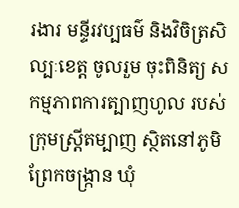រងារ មន្ទីរវប្បធម៌ និងវិចិត្រសិល្បៈខេត្ត ចូលរួម ចុះពិនិត្យ សកម្មភាពការត្បាញហូល របស់ក្រុមស្ត្រីតម្បាញ ស្ថិតនៅភូមិព្រែកចង្រ្កាន ឃុំ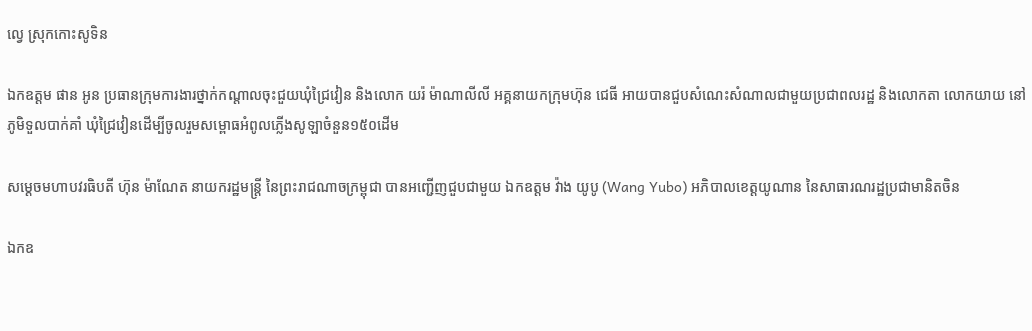ល្វេ ស្រុកកោះសូទិន

ឯកឧត្តម ផាន អូន ប្រធានក្រុមការងារថ្នាក់កណ្តាលចុះជួយឃុំជ្រៃវៀន និងលោក យរ៉ ម៉ាណាលីលី អគ្គនាយកក្រុមហ៊ុន ជេធី អាយបានជួបសំណេះសំណាលជាមួយប្រជាពលរដ្ឋ និងលោកតា លោកយាយ នៅភូមិទួលបាក់គាំ ឃុំជ្រៃវៀនដើម្បីចូលរួមសម្ពោធអំពូលភ្លើងសូឡាចំនួន១៥០ដើម

សម្ដេចមហាបវរធិបតី ហ៊ុន ម៉ាណែត នាយករដ្ឋមន្រ្តី នៃព្រះរាជណាចក្រម្ពុជា បានអញ្ជើញជួបជាមួយ ឯកឧត្តម វ៉ាង យូបូ (Wang Yubo) អភិបាលខេត្តយូណាន នៃសាធារណរដ្ឋប្រជាមានិតចិន

ឯកឧ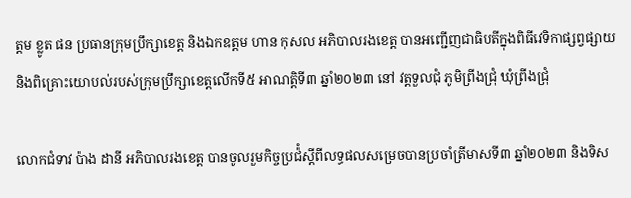ត្ដម ខ្លូត ផន ប្រធានក្រុមប្រឹក្សាខេត្ត និងឯកឧត្តម ហាន កុសល អភិបាលរងខេត្ត បានអញ្ជើញជាធិបតីក្នុងពិធីវេទិកាផ្សព្វផ្សាយ និងពិគ្រោះយោបល់របស់ក្រុមប្រឹក្សាខេត្តលើកទី៥ អាណត្តិទី៣ ឆ្នាំ២០២៣ នៅ វត្តទួលជុំ ភូមិព្រីងជ្រុំ ឃុំព្រីងជ្រុំ

លោកជំទាវ ប៉ាង ដានី អភិបាលរងខេត្ត បានចូលរួមកិច្ចប្រជ៉ំស្ដីពីលទ្ធផលសម្រេចបានប្រចាំត្រីមាសទី៣ ឆ្នាំ២០២៣ និងទិស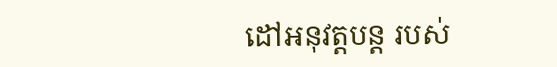ដៅអនុវត្តបន្ត របស់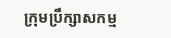ក្រុមប្រឹក្សាសកម្ម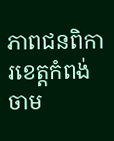ភាពជនពិការខេត្តកំពង់ចាម